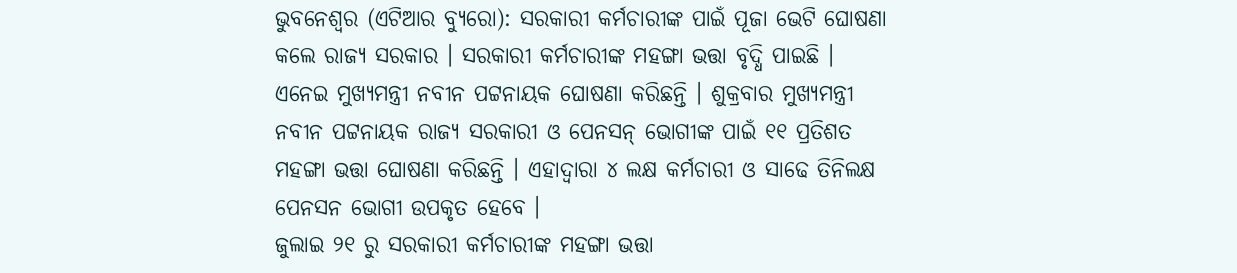ଭୁବନେଶ୍ୱର (ଏଟିଆର ବ୍ୟୁରୋ): ସରକାରୀ କର୍ମଚାରୀଙ୍କ ପାଇଁ ପୂଜା ଭେଟି ଘୋଷଣା କଲେ ରାଜ୍ୟ ସରକାର । ସରକାରୀ କର୍ମଚାରୀଙ୍କ ମହଙ୍ଗା ଭତ୍ତା ବୃଦ୍ଧି ପାଇଛି । ଏନେଇ ମୁଖ୍ୟମନ୍ତ୍ରୀ ନବୀନ ପଟ୍ଟନାୟକ ଘୋଷଣା କରିଛନ୍ତି । ଶୁକ୍ରବାର ମୁଖ୍ୟମନ୍ତ୍ରୀ ନବୀନ ପଟ୍ଟନାୟକ ରାଜ୍ୟ ସରକାରୀ ଓ ପେନସନ୍ ଭୋଗୀଙ୍କ ପାଇଁ ୧୧ ପ୍ରତିଶତ ମହଙ୍ଗା ଭତ୍ତା ଘୋଷଣା କରିଛନ୍ତି । ଏହାଦ୍ୱାରା ୪ ଲକ୍ଷ କର୍ମଚାରୀ ଓ ସାଢେ ତିନିଲକ୍ଷ ପେନସନ ଭୋଗୀ ଉପକୃତ ହେବେ ।
ଜୁଲାଇ ୨୧ ରୁ ସରକାରୀ କର୍ମଚାରୀଙ୍କ ମହଙ୍ଗା ଭତ୍ତା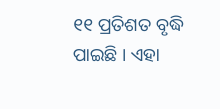୧୧ ପ୍ରତିଶତ ବୃଦ୍ଧି ପାଇଛି । ଏହା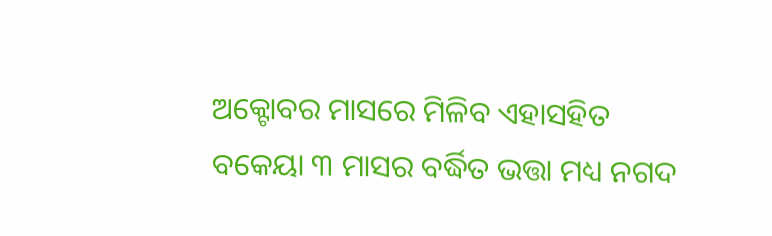ଅକ୍ଟୋବର ମାସରେ ମିଳିବ ଏହାସହିତ ବକେୟା ୩ ମାସର ବର୍ଦ୍ଧିତ ଭତ୍ତା ମଧ୍ୟ ନଗଦ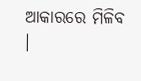ଆକାରରେ ମିଳିବ ।